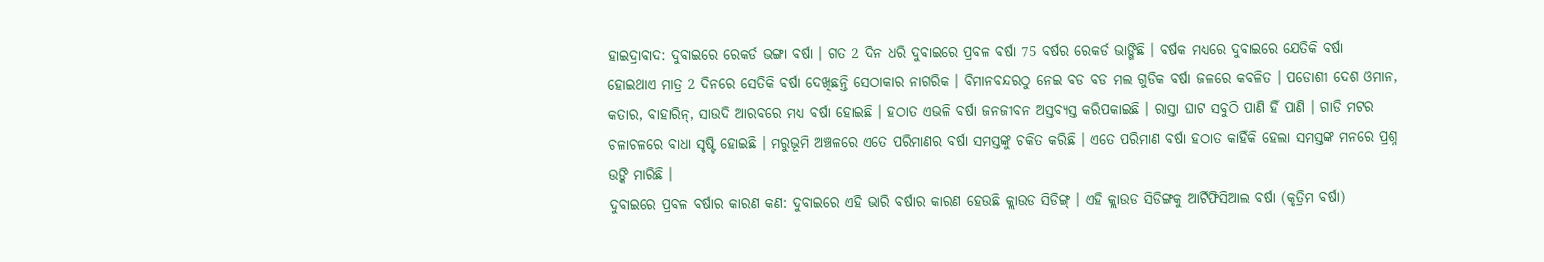ହାଇଦ୍ରାବାଦ: ଦୁବାଇରେ ରେକର୍ଡ ଭଙ୍ଗା ବର୍ଷା । ଗତ 2 ଦିନ ଧରି ଦୁବାଇରେ ପ୍ରବଳ ବର୍ଷା 75 ବର୍ଷର ରେକର୍ଡ ଭାଙ୍ଗିଛି । ବର୍ଷକ ମଧ୍ୟରେ ଦୁବାଇରେ ଯେତିକି ବର୍ଷା ହୋଇଥାଏ ମାତ୍ର 2 ଦିନରେ ସେତିକି ବର୍ଷା ଦେଖିଛନ୍ତି ସେଠାକାର ନାଗରିକ । ବିମାନବନ୍ଦରଠୁ ନେଇ ବଡ ବଡ ମଲ ଗୁଡିକ ବର୍ଷା ଜଳରେ କବଳିତ । ପଡୋଶୀ ଦେଶ ଓମାନ, କତାର, ବାହାରିନ୍, ସାଉଦି ଆରବରେ ମଧ୍ୟ ବର୍ଷା ହୋଇଛି । ହଠାତ ଏଭଳି ବର୍ଷା ଜନଜୀବନ ଅସ୍ତବ୍ୟସ୍ତ କରିପକାଇଛି । ରାସ୍ତା ଘାଟ ସବୁଠି ପାଣି ହିଁ ପାଣି । ଗାଡି ମଟର ଚଳାଚଳରେ ବାଧା ସୃଷ୍ଟି ହୋଇଛି । ମରୁଭୂମି ଅଞ୍ଚଳରେ ଏତେ ପରିମାଣର ବର୍ଷା ସମସ୍ତଙ୍କୁ ଚକିତ କରିଛି । ଏତେ ପରିମାଣ ବର୍ଷା ହଠାତ କାହିଁକି ହେଲା ସମସ୍ତଙ୍କ ମନରେ ପ୍ରଶ୍ନ ଉଙ୍କି ମାରିଛି ।
ଦୁବାଇରେ ପ୍ରବଳ ବର୍ଷାର କାରଣ କଣ: ଦୁବାଇରେ ଏହି ଭାରି ବର୍ଷାର କାରଣ ହେଉଛି କ୍ଲାଉଡ ସିଡିଙ୍ଗ୍ । ଏହି କ୍ଲାଉଡ ସିଡିଙ୍ଗକୁ ଆର୍ଟିଫିସିଆଲ ବର୍ଷା (କୃତ୍ରିମ ବର୍ଷା)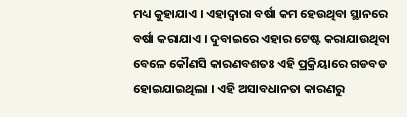ମଧ୍ୟ କୁହାଯାଏ । ଏହାଦ୍ୱାରା ବର୍ଷା କମ ହେଉଥିବା ସ୍ଥାନରେ ବର୍ଷା କରାଯାଏ । ଦୁବାଇରେ ଏହାର ଟେଷ୍ଟ କରାଯାଉଥିବା ବେଳେ କୌଣସି କାରଣବଶତଃ ଏହି ପ୍ରକ୍ରିୟାରେ ଗଡବଡ ହୋଇଯାଇଥିଲା । ଏହି ଅସାବଧାନତା କାରଣରୁ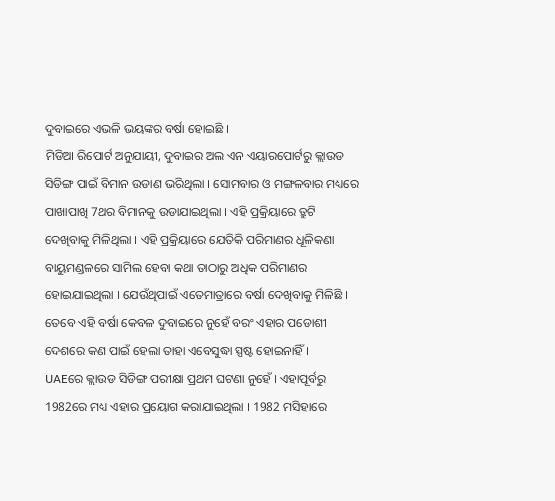ଦୁବାଇରେ ଏଭଳି ଭୟଙ୍କର ବର୍ଷା ହୋଇଛି ।
ମିଡିଆ ରିପୋର୍ଟ ଅନୁଯାୟୀ, ଦୁବାଇର ଅଲ ଏନ ଏୟାରପୋର୍ଟରୁ କ୍ଲାଉଡ ସିଡିଙ୍ଗ ପାଇଁ ବିମାନ ଉଡାଣ ଭରିଥିଲା । ସୋମବାର ଓ ମଙ୍ଗଳବାର ମଧ୍ୟରେ ପାଖାପାଖି 7ଥର ବିମାନକୁ ଉଡାଯାଇଥିଲା । ଏହି ପ୍ରକ୍ରିୟାରେ ତ୍ରୁଟି ଦେଖିବାକୁ ମିଳିଥିଲା । ଏହି ପ୍ରକ୍ରିୟାରେ ଯେତିକି ପରିମାଣର ଧୂଳିକଣା ବାୟୁମଣ୍ଡଳରେ ସାମିଲ ହେବା କଥା ତାଠାରୁ ଅଧିକ ପରିମାଣର ହୋଇଯାଇଥିଲା । ଯେଉଁଥିପାଇଁ ଏତେମାତ୍ରାରେ ବର୍ଷା ଦେଖିବାକୁ ମିଳିଛି । ତେବେ ଏହି ବର୍ଷା କେବଳ ଦୁବାଇରେ ନୁହେଁ ବରଂ ଏହାର ପଡୋଶୀ ଦେଶରେ କଣ ପାଇଁ ହେଲା ତାହା ଏବେସୁଦ୍ଧା ସ୍ପଷ୍ଟ ହୋଇନାହିଁ ।
UAEରେ କ୍ଲାଉଡ ସିଡିଙ୍ଗ ପରୀକ୍ଷା ପ୍ରଥମ ଘଟଣା ନୁହେଁ । ଏହାପୂର୍ବରୁ 1982ରେ ମଧ୍ୟ ଏହାର ପ୍ରୟୋଗ କରାଯାଇଥିଲା । 1982 ମସିହାରେ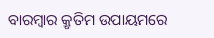ବାରମ୍ବାର କ୍ରୃତିମ ଉପାୟମରେ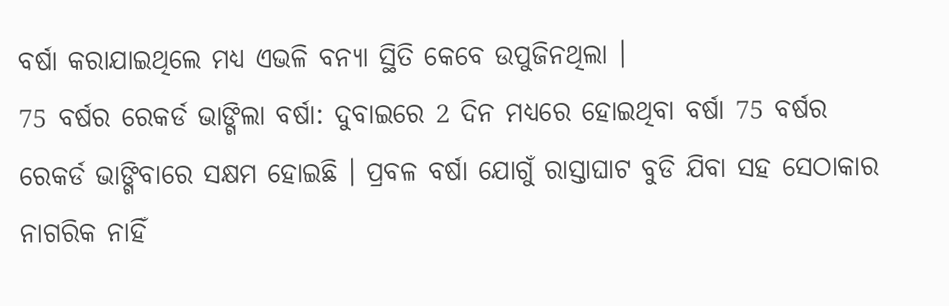ବର୍ଷା କରାଯାଇଥିଲେ ମଧ୍ୟ ଏଭଳି ବନ୍ୟା ସ୍ଥିତି କେବେ ଉପୁଜିନଥିଲା ।
75 ବର୍ଷର ରେକର୍ଡ ଭାଙ୍ଗିଲା ବର୍ଷା: ଦୁବାଇରେ 2 ଦିନ ମଧ୍ୟରେ ହୋଇଥିବା ବର୍ଷା 75 ବର୍ଷର ରେକର୍ଡ ଭାଙ୍ଗିବାରେ ସକ୍ଷମ ହୋଇଛି । ପ୍ରବଳ ବର୍ଷା ଯୋଗୁଁ ରାସ୍ତାଘାଟ ବୁଡି ଯିବା ସହ ସେଠାକାର ନାଗରିକ ନାହିଁ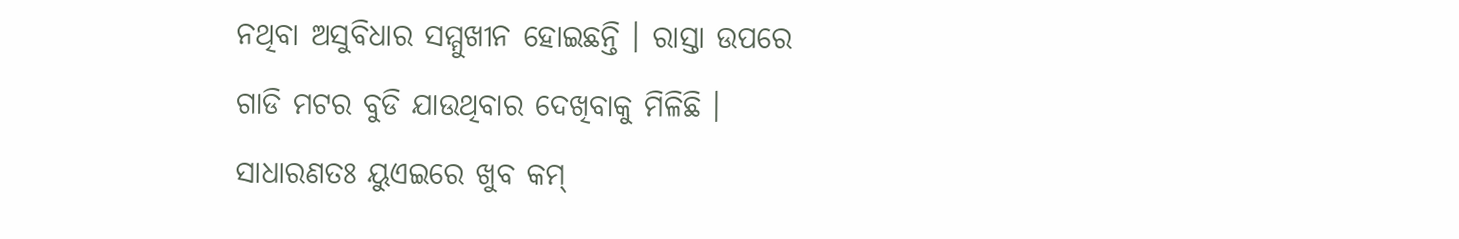ନଥିବା ଅସୁବିଧାର ସମ୍ମୁଖୀନ ହୋଇଛନ୍ତି । ରାସ୍ତା ଉପରେ ଗାଡି ମଟର ବୁଡି ଯାଉଥିବାର ଦେଖିବାକୁ ମିଳିଛି । ସାଧାରଣତଃ ୟୁଏଇରେ ଖୁବ କମ୍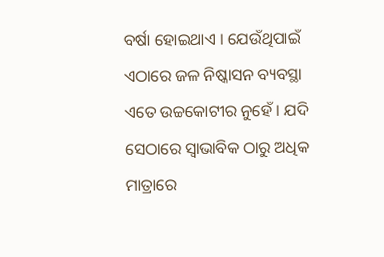ବର୍ଷା ହୋଇଥାଏ । ଯେଉଁଥିପାଇଁ ଏଠାରେ ଜଳ ନିଷ୍କାସନ ବ୍ୟବସ୍ଥା ଏତେ ଉଚ୍ଚକୋଟୀର ନୁହେଁ । ଯଦି ସେଠାରେ ସ୍ୱାଭାବିକ ଠାରୁ ଅଧିକ ମାତ୍ରାରେ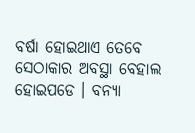ବର୍ଷା ହୋଇଥାଏ ତେବେ ସେଠାକାର ଅବସ୍ଥା ବେହାଲ ହୋଇପଡେ । ବନ୍ୟା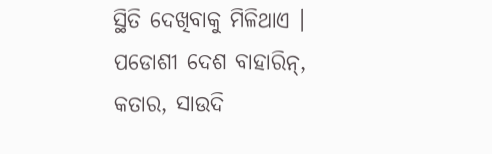ସ୍ଥିତି ଦେଖିବାକୁ ମିଳିଥାଏ । ପଡୋଶୀ ଦେଶ ବାହାରିନ୍, କତାର, ସାଉଦି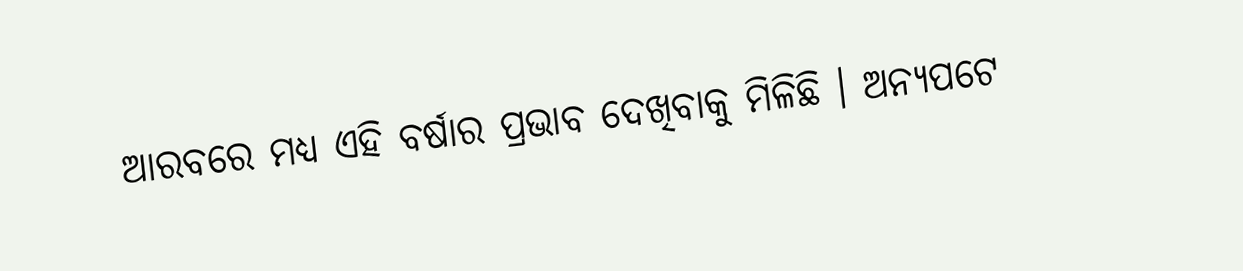ଆରବରେ ମଧ୍ୟ ଏହି ବର୍ଷାର ପ୍ରଭାବ ଦେଖିବାକୁ ମିଳିଛି । ଅନ୍ୟପଟେ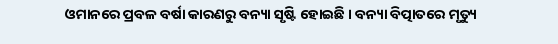ଓମାନରେ ପ୍ରବଳ ବର୍ଷା କାରଣରୁ ବନ୍ୟା ସୃଷ୍ଟି ହୋଇଛି । ବନ୍ୟା ବିତ୍ପାତରେ ମୃତ୍ୟୁ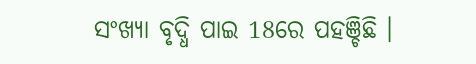ସଂଖ୍ୟା ବୃଦ୍ଧି ପାଇ 18ରେ ପହଞ୍ଚିଛି ।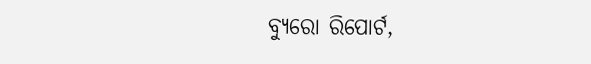ବ୍ୟୁରୋ ରିପୋର୍ଟ,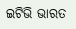ଇଟିଭି ଭାରତ